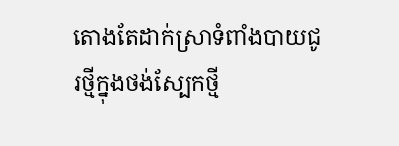តោងតែដាក់ស្រាទំពាំងបាយជូរថ្មីក្នុងថង់ស្បែកថ្មី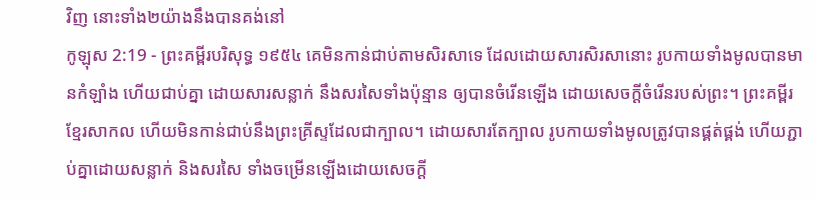វិញ នោះទាំង២យ៉ាងនឹងបានគង់នៅ
កូឡុស 2:19 - ព្រះគម្ពីរបរិសុទ្ធ ១៩៥៤ គេមិនកាន់ជាប់តាមសិរសាទេ ដែលដោយសារសិរសានោះ រូបកាយទាំងមូលបានមានកំឡាំង ហើយជាប់គ្នា ដោយសារសន្លាក់ នឹងសរសៃទាំងប៉ុន្មាន ឲ្យបានចំរើនឡើង ដោយសេចក្ដីចំរើនរបស់ព្រះ។ ព្រះគម្ពីរខ្មែរសាកល ហើយមិនកាន់ជាប់នឹងព្រះគ្រីស្ទដែលជាក្បាល។ ដោយសារតែក្បាល រូបកាយទាំងមូលត្រូវបានផ្គត់ផ្គង់ ហើយភ្ជាប់គ្នាដោយសន្លាក់ និងសរសៃ ទាំងចម្រើនឡើងដោយសេចក្ដី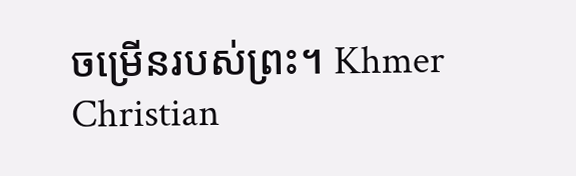ចម្រើនរបស់ព្រះ។ Khmer Christian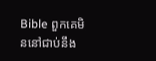Bible ពួកគេមិននៅជាប់នឹង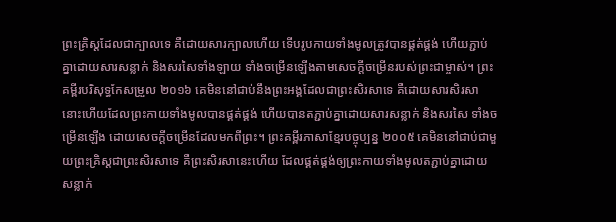ព្រះគ្រិស្ដដែលជាក្បាលទេ គឺដោយសារក្បាលហើយ ទើបរូបកាយទាំងមូលត្រូវបានផ្គត់ផ្គង់ ហើយភ្ជាប់គ្នាដោយសារសន្លាក់ និងសរសៃទាំងឡាយ ទាំងចម្រើនឡើងតាមសេចក្ដីចម្រើនរបស់ព្រះជាម្ចាស់។ ព្រះគម្ពីរបរិសុទ្ធកែសម្រួល ២០១៦ គេមិននៅជាប់នឹងព្រះអង្គដែលជាព្រះសិរសាទេ គឺដោយសារសិរសានោះហើយដែលព្រះកាយទាំងមូលបានផ្គត់ផ្គង់ ហើយបានតភ្ជាប់គ្នាដោយសារសន្លាក់ និងសរសៃ ទាំងចម្រើនឡើង ដោយសេចក្តីចម្រើនដែលមកពីព្រះ។ ព្រះគម្ពីរភាសាខ្មែរបច្ចុប្បន្ន ២០០៥ គេមិននៅជាប់ជាមួយព្រះគ្រិស្តជាព្រះសិរសាទេ គឺព្រះសិរសានេះហើយ ដែលផ្គត់ផ្គង់ឲ្យព្រះកាយទាំងមូលតភ្ជាប់គ្នាដោយសន្លាក់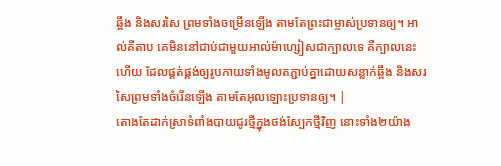ឆ្អឹង និងសរសៃ ព្រមទាំងចម្រើនឡើង តាមតែព្រះជាម្ចាស់ប្រទានឲ្យ។ អាល់គីតាប គេមិននៅជាប់ជាមួយអាល់ម៉ាហ្សៀសជាក្បាលទេ គឺក្បាលនេះហើយ ដែលផ្គត់ផ្គង់ឲ្យរូបកាយទាំងមូលតភ្ជាប់គ្នាដោយសន្លាក់ឆ្អឹង និងសរសៃព្រមទាំងចំរើនឡើង តាមតែអុលឡោះប្រទានឲ្យ។ |
តោងតែដាក់ស្រាទំពាំងបាយជូរថ្មីក្នុងថង់ស្បែកថ្មីវិញ នោះទាំង២យ៉ាង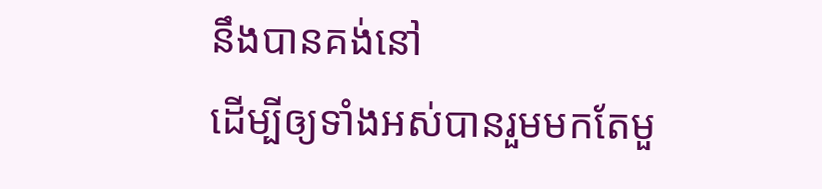នឹងបានគង់នៅ
ដើម្បីឲ្យទាំងអស់បានរួមមកតែមួ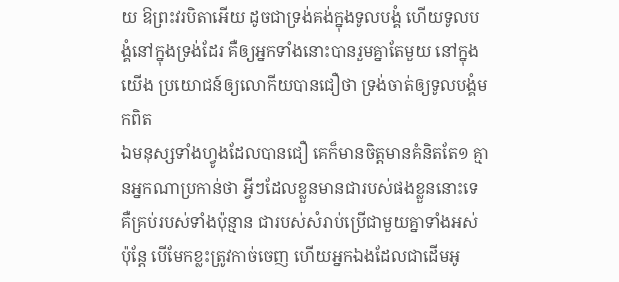យ ឱព្រះវរបិតាអើយ ដូចជាទ្រង់គង់ក្នុងទូលបង្គំ ហើយទូលបង្គំនៅក្នុងទ្រង់ដែរ គឺឲ្យអ្នកទាំងនោះបានរួមគ្នាតែមួយ នៅក្នុងយើង ប្រយោជន៍ឲ្យលោកីយបានជឿថា ទ្រង់ចាត់ឲ្យទូលបង្គំមកពិត
ឯមនុស្សទាំងហ្វូងដែលបានជឿ គេក៏មានចិត្តមានគំនិតតែ១ គ្មានអ្នកណាប្រកាន់ថា អ្វីៗដែលខ្លួនមានជារបស់ផងខ្លួននោះទេ គឺគ្រប់របស់ទាំងប៉ុន្មាន ជារបស់សំរាប់ប្រើជាមួយគ្នាទាំងអស់
ប៉ុន្តែ បើមែកខ្លះត្រូវកាច់ចេញ ហើយអ្នកឯងដែលជាដើមអូ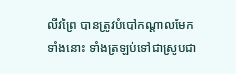លីវព្រៃ បានត្រូវបំបៅកណ្តាលមែកទាំងនោះ ទាំងត្រឡប់ទៅជាស្រូបជា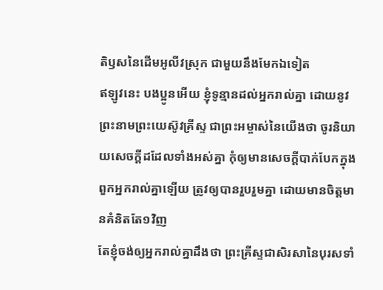តិឫសនៃដើមអូលីវស្រុក ជាមួយនឹងមែកឯទៀត
ឥឡូវនេះ បងប្អូនអើយ ខ្ញុំទូន្មានដល់អ្នករាល់គ្នា ដោយនូវព្រះនាមព្រះយេស៊ូវគ្រីស្ទ ជាព្រះអម្ចាស់នៃយើងថា ចូរនិយាយសេចក្ដីដដែលទាំងអស់គ្នា កុំឲ្យមានសេចក្ដីបាក់បែកក្នុងពួកអ្នករាល់គ្នាឡើយ ត្រូវឲ្យបានរួបរួមគ្នា ដោយមានចិត្តមានគំនិតតែ១វិញ
តែខ្ញុំចង់ឲ្យអ្នករាល់គ្នាដឹងថា ព្រះគ្រីស្ទជាសិរសានៃបុរសទាំ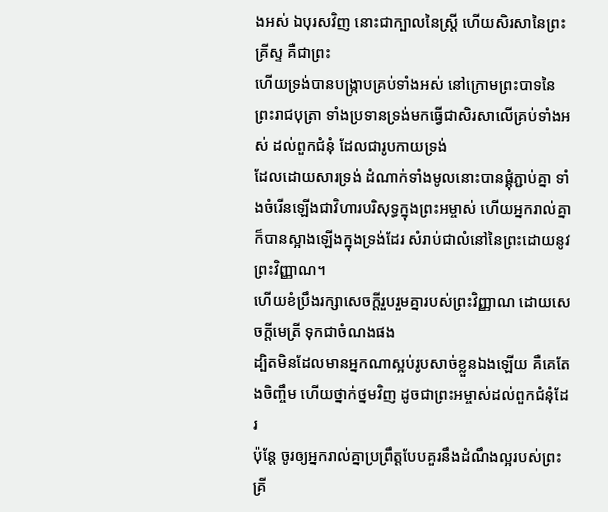ងអស់ ឯបុរសវិញ នោះជាក្បាលនៃស្ត្រី ហើយសិរសានៃព្រះគ្រីស្ទ គឺជាព្រះ
ហើយទ្រង់បានបង្ក្រាបគ្រប់ទាំងអស់ នៅក្រោមព្រះបាទនៃព្រះរាជបុត្រា ទាំងប្រទានទ្រង់មកធ្វើជាសិរសាលើគ្រប់ទាំងអស់ ដល់ពួកជំនុំ ដែលជារូបកាយទ្រង់
ដែលដោយសារទ្រង់ ដំណាក់ទាំងមូលនោះបានផ្គុំភ្ជាប់គ្នា ទាំងចំរើនឡើងជាវិហារបរិសុទ្ធក្នុងព្រះអម្ចាស់ ហើយអ្នករាល់គ្នាក៏បានស្អាងឡើងក្នុងទ្រង់ដែរ សំរាប់ជាលំនៅនៃព្រះដោយនូវព្រះវិញ្ញាណ។
ហើយខំប្រឹងរក្សាសេចក្ដីរួបរួមគ្នារបស់ព្រះវិញ្ញាណ ដោយសេចក្ដីមេត្រី ទុកជាចំណងផង
ដ្បិតមិនដែលមានអ្នកណាស្អប់រូបសាច់ខ្លួនឯងឡើយ គឺគេតែងចិញ្ចឹម ហើយថ្នាក់ថ្នមវិញ ដូចជាព្រះអម្ចាស់ដល់ពួកជំនុំដែរ
ប៉ុន្តែ ចូរឲ្យអ្នករាល់គ្នាប្រព្រឹត្តបែបគួរនឹងដំណឹងល្អរបស់ព្រះគ្រី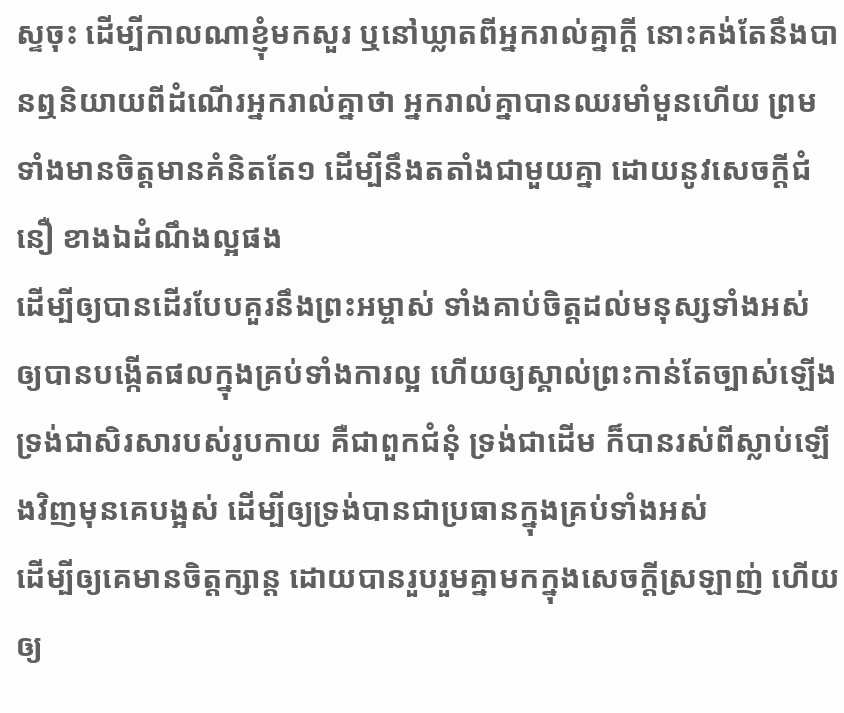ស្ទចុះ ដើម្បីកាលណាខ្ញុំមកសួរ ឬនៅឃ្លាតពីអ្នករាល់គ្នាក្តី នោះគង់តែនឹងបានឮនិយាយពីដំណើរអ្នករាល់គ្នាថា អ្នករាល់គ្នាបានឈរមាំមួនហើយ ព្រមទាំងមានចិត្តមានគំនិតតែ១ ដើម្បីនឹងតតាំងជាមួយគ្នា ដោយនូវសេចក្ដីជំនឿ ខាងឯដំណឹងល្អផង
ដើម្បីឲ្យបានដើរបែបគួរនឹងព្រះអម្ចាស់ ទាំងគាប់ចិត្តដល់មនុស្សទាំងអស់ ឲ្យបានបង្កើតផលក្នុងគ្រប់ទាំងការល្អ ហើយឲ្យស្គាល់ព្រះកាន់តែច្បាស់ឡើង
ទ្រង់ជាសិរសារបស់រូបកាយ គឺជាពួកជំនុំ ទ្រង់ជាដើម ក៏បានរស់ពីស្លាប់ឡើងវិញមុនគេបង្អស់ ដើម្បីឲ្យទ្រង់បានជាប្រធានក្នុងគ្រប់ទាំងអស់
ដើម្បីឲ្យគេមានចិត្តក្សាន្ត ដោយបានរួបរួមគ្នាមកក្នុងសេចក្ដីស្រឡាញ់ ហើយឲ្យ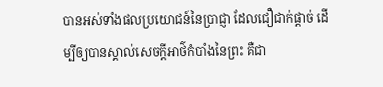បានអស់ទាំងផលប្រយោជន៍នៃប្រាជ្ញា ដែលជឿជាក់ផ្តាច់ ដើម្បីឲ្យបានស្គាល់សេចក្ដីអាថ៌កំបាំងនៃព្រះ គឺជា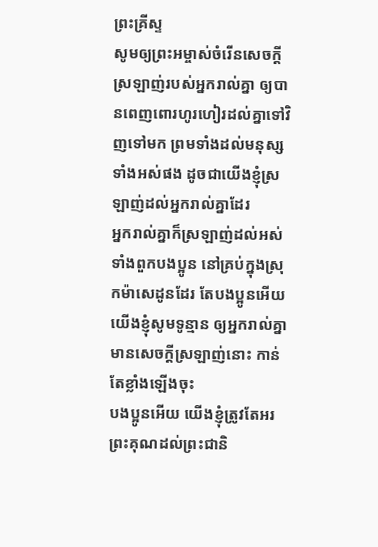ព្រះគ្រីស្ទ
សូមឲ្យព្រះអម្ចាស់ចំរើនសេចក្ដីស្រឡាញ់របស់អ្នករាល់គ្នា ឲ្យបានពេញពោរហូរហៀរដល់គ្នាទៅវិញទៅមក ព្រមទាំងដល់មនុស្សទាំងអស់ផង ដូចជាយើងខ្ញុំស្រឡាញ់ដល់អ្នករាល់គ្នាដែរ
អ្នករាល់គ្នាក៏ស្រឡាញ់ដល់អស់ទាំងពួកបងប្អូន នៅគ្រប់ក្នុងស្រុកម៉ាសេដូនដែរ តែបងប្អូនអើយ យើងខ្ញុំសូមទូន្មាន ឲ្យអ្នករាល់គ្នាមានសេចក្ដីស្រឡាញ់នោះ កាន់តែខ្លាំងឡើងចុះ
បងប្អូនអើយ យើងខ្ញុំត្រូវតែអរព្រះគុណដល់ព្រះជានិ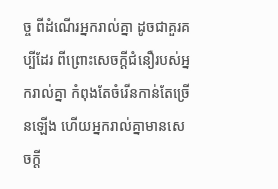ច្ច ពីដំណើរអ្នករាល់គ្នា ដូចជាគួរគប្បីដែរ ពីព្រោះសេចក្ដីជំនឿរបស់អ្នករាល់គ្នា កំពុងតែចំរើនកាន់តែច្រើនឡើង ហើយអ្នករាល់គ្នាមានសេចក្ដី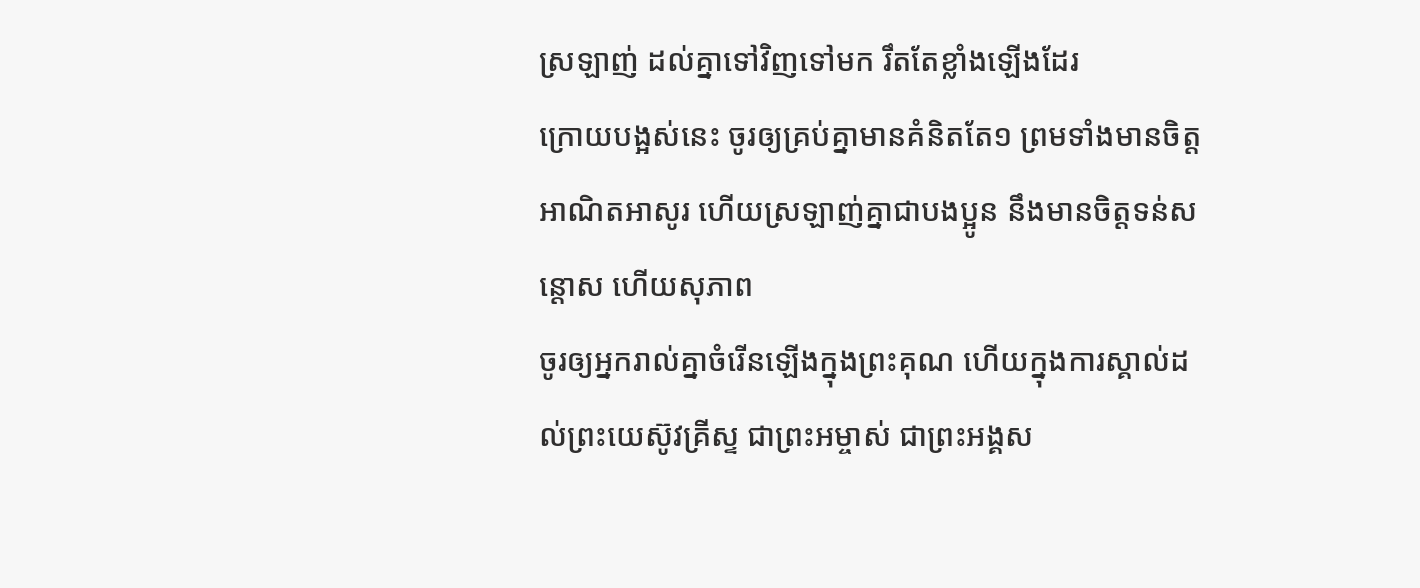ស្រឡាញ់ ដល់គ្នាទៅវិញទៅមក រឹតតែខ្លាំងឡើងដែរ
ក្រោយបង្អស់នេះ ចូរឲ្យគ្រប់គ្នាមានគំនិតតែ១ ព្រមទាំងមានចិត្តអាណិតអាសូរ ហើយស្រឡាញ់គ្នាជាបងប្អូន នឹងមានចិត្តទន់សន្តោស ហើយសុភាព
ចូរឲ្យអ្នករាល់គ្នាចំរើនឡើងក្នុងព្រះគុណ ហើយក្នុងការស្គាល់ដល់ព្រះយេស៊ូវគ្រីស្ទ ជាព្រះអម្ចាស់ ជាព្រះអង្គស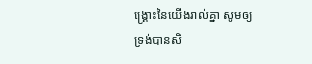ង្គ្រោះនៃយើងរាល់គ្នា សូមឲ្យទ្រង់បានសិ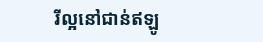រីល្អនៅជាន់ឥឡូ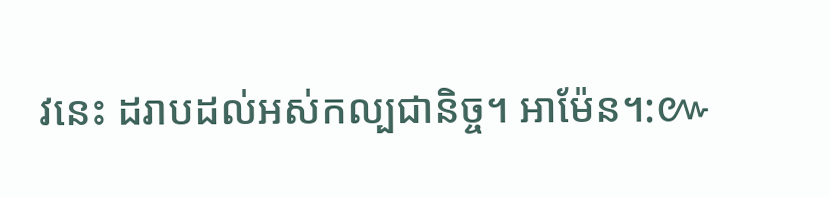វនេះ ដរាបដល់អស់កល្បជានិច្ច។ អាម៉ែន។:៚